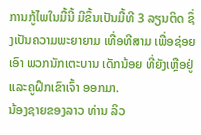ການກູ້ໄພໃນມື້ນີ້ ມີຂຶ້ນເປັນມື້ທີ 3 ລຽນຕິດ ຊຶ່ງເປັນຄວາມພະຍາຍາມ ເທື່ອທີສາມ ເພື່ອຊ່ອຍເອົາ ພວກນັກເຕະບານ ເດັກນ້ອຍ ທີ່ຍັງເຫຼືອຢູ່ ແລະຄູຝຶກເຂົາເຈົ້າ ອອກມາ.
ນ້ອງຊາຍຂອງລາວ ທ່ານ ລິວ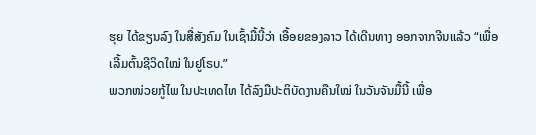ຮຸຍ ໄດ້ຂຽນລົງ ໃນສື່ສັງຄົມ ໃນເຊົ້າມື້ນີ້ວ່າ ເອື້ອຍຂອງລາວ ໄດ້ເດີນທາງ ອອກຈາກຈີນແລ້ວ “ເພື່ອເລີ້ມຕົ້ນຊີວິດໃໝ່ ໃນຢູໂຣບ.”
ພວກໜ່ວຍກູ້ໄພ ໃນປະເທດໄທ ໄດ້ລົງມືປະຕິບັດງານຄືນໃໝ່ ໃນວັນຈັນມື້ນີ້ ເພື່ອ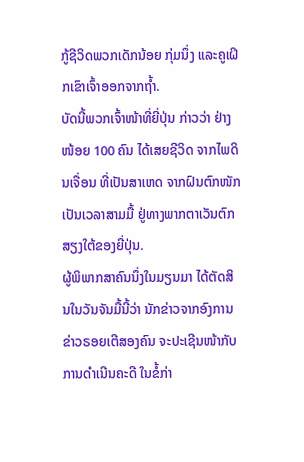ກູ້ຊີວິດພວກເດັກນ້ອຍ ກຸ່ມນຶ່ງ ແລະຄູເຝິກເຂົາເຈົ້າອອກຈາກຖໍ້າ.
ບັດນີ້ພວກເຈົ້າໜ້າທີ່ຍີ່ປຸ່ນ ກ່າວວ່າ ຢ່າງໜ້ອຍ 100 ຄົນ ໄດ້ເສຍຊີວິດ ຈາກໄພດິນເຈື່ອນ ທີ່ເປັນສາເຫດ ຈາກຝົນຕົກໜັກ ເປັນເວລາສາມມື້ ຢູ່ທາງພາກຕາເວັນຕົກສຽງໃຕ້ຂອງຍີ່ປຸ່ນ.
ຜູ້ພິພາກສາຄົນນຶ່ງໃນມຽນມາ ໄດ້ຕັດສິນໃນວັນຈັນມື້ນີ້ວ່າ ນັກຂ່າວຈາກອົງການຂ່າວຣອຍເຕີສອງຄົນ ຈະປະເຊີນໜ້າກັບການດຳເນີນຄະດີ ໃນຂໍ້ກ່າ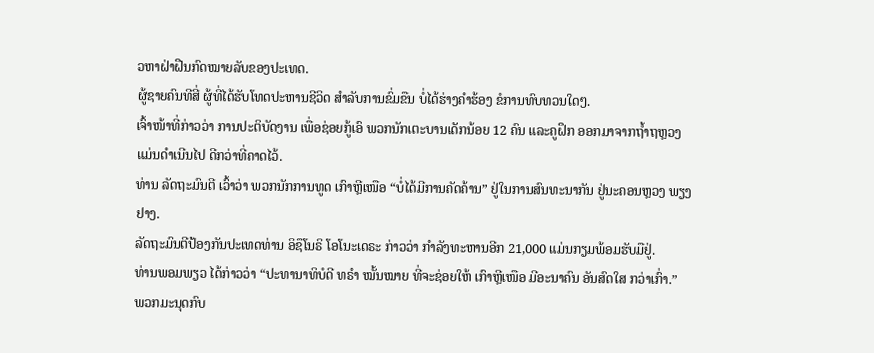ວຫາຝ່າຝືນກົດໝາຍລັບຂອງປະເທດ.
ຜູ້ຊາຍຄົນທີສີ່ ຜູ້ທີ່ໄດ້ຮັບໂທດປະຫານຊີວິດ ສຳລັບການຂົ່ມຂືນ ບໍ່ໄດ້ຮ່າງຄຳຮ້ອງ ຂໍການທົບທວນໃດໆ.
ເຈົ້າໜ້າທີ່ກ່າວວ່າ ການປະຕິບັດງານ ເພື່ອຊ່ອຍກູ້ເອົ ພວກນັກເຕະບານເດັກນ້ອຍ 12 ຄົນ ແລະຄູຝຶກ ອອກມາຈາກຖ້ຳຖຫຼວງ ແມ່ນດຳເນີນໄປ ດີກວ່າທີ່ຄາດໄວ້.
ທ່ານ ລັດຖະມົນຕີ ເວົ້າວ່າ ພວກນັກການທູດ ເກົາຫຼີເໜືອ “ບໍ່ໄດ້ມີການຄັດຄ້ານ” ຢູ່ໃນການສົນທະນາກັນ ຢູ່ນະຄອນຫຼວງ ພຽງຢາງ.
ລັດຖະມົນຕີປ້ອງກັນປະເທດທ່ານ ອິຊຶໂນຣິ ໂອໂນະເດຣະ ກ່າວວ່າ ກຳລັງທະຫານອີກ 21,000 ແມ່ນກຽມພ້ອມຮັບມືຢູ່.
ທ່ານພອມພຽວ ໄດ້ກ່າວວ່າ “ປະທານາທິບໍດີ ທຣຳ ໝັ້ນໝາຍ ທີ່ຈະຊ່ອຍໃຫ້ ເກົາຫຼີເໜືອ ມີອະນາຄົນ ອັນສົດໃສ ກວ່າເກົ່າ.”
ພວກມະນຸດກົບ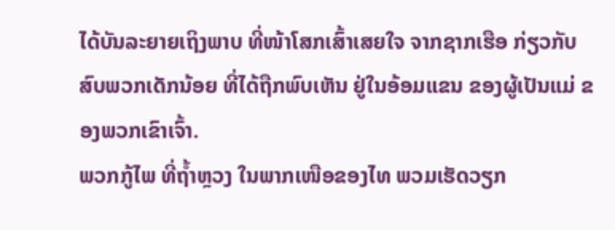ໄດ້ບັນລະຍາຍເຖິງພາບ ທີ່ໜ້າໂສກເສົ້າເສຍໃຈ ຈາກຊາກເຮືອ ກ່ຽວກັບສົບພວກເດັກນ້ອຍ ທີ່ໄດ້ຖືກພົບເຫັນ ຢູ່ໃນອ້ອມແຂນ ຂອງຜູ້ເປັນແມ່ ຂອງພວກເຂົາເຈົ້າ.
ພວກກູ້ໄພ ທີ່ຖ້ຳຫຼວງ ໃນພາກເໜືອຂອງໄທ ພວມເຮັດວຽກ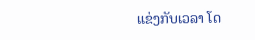ແຂ່ງກັບເວລາ ໂດ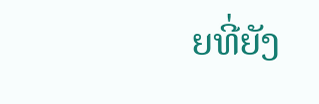ຍທີ່ຍັງ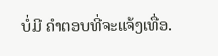ບໍ່ມີ ຄຳຕອບທີ່ຈະແຈ້ງເທື່ອ.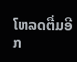ໂຫລດຕື່ມອີກ